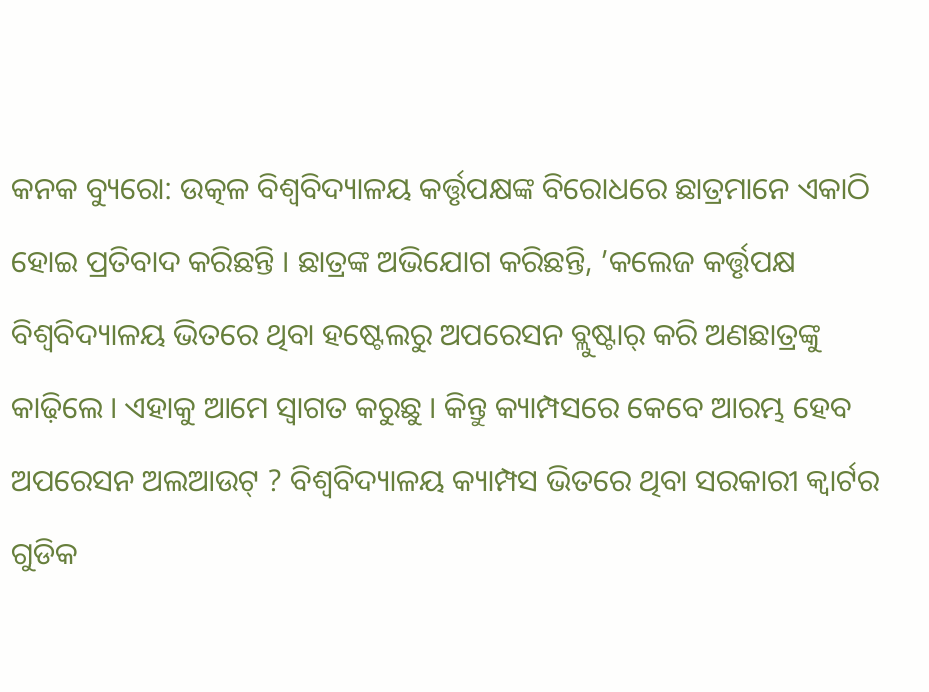କନକ ବ୍ୟୁରୋ: ଉତ୍କଳ ବିଶ୍ଵବିଦ୍ୟାଳୟ କର୍ତ୍ତୃପକ୍ଷଙ୍କ ବିରୋଧରେ ଛାତ୍ରମାନେ ଏକାଠି ହୋଇ ପ୍ରତିବାଦ କରିଛନ୍ତି । ଛାତ୍ରଙ୍କ ଅଭିଯୋଗ କରିଛନ୍ତି, ’କଲେଜ କର୍ତ୍ତୃପକ୍ଷ ବିଶ୍ୱବିଦ୍ୟାଳୟ ଭିତରେ ଥିବା ହଷ୍ଟେଲରୁ ଅପରେସନ ବ୍ଲୁଷ୍ଟାର୍ କରି ଅଣଛାତ୍ରଙ୍କୁ କାଢ଼ିଲେ । ଏହାକୁ ଆମେ ସ୍ବାଗତ କରୁଛୁ । କିନ୍ତୁ କ୍ୟାମ୍ପସରେ କେବେ ଆରମ୍ଭ ହେବ ଅପରେସନ ଅଲଆଉଟ୍ ? ବିଶ୍ବବିଦ୍ୟାଳୟ କ୍ୟାମ୍ପସ ଭିତରେ ଥିବା ସରକାରୀ କ୍ୱାର୍ଟର ଗୁଡିକ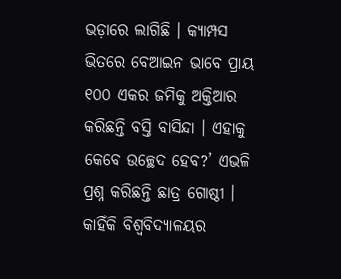ଭଡ଼ାରେ ଲାଗିଛି । କ୍ୟାମ୍ପସ ଭିତରେ ବେଆଇନ ଭାବେ ପ୍ରାୟ ୧୦୦ ଏକର ଜମିକୁ ଅକ୍ତିଆର କରିଛନ୍ତି ବସ୍ତି ବାସିନ୍ଦା । ଏହାକୁ କେବେ ଉଚ୍ଛେଦ ହେବ?’ ଏଭଳି ପ୍ରଶ୍ନ କରିଛନ୍ତି ଛାତ୍ର ଗୋଷ୍ଠୀ ।
କାହିଁକି ବିଶ୍ୱବିଦ୍ୟାଳୟର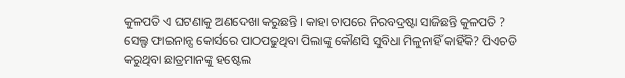କୁଳପତି ଏ ଘଟଣାକୁ ଅଣଦେଖା କରୁଛନ୍ତି । କାହା ଚାପରେ ନିରବଦ୍ରଷ୍ଟା ସାଜିଛନ୍ତି କୁଳପତି ? ସେଲ୍ଫ ଫାଇନାନ୍ସ କୋର୍ସରେ ପାଠପଢୁଥିବା ପିଲାଙ୍କୁ କୌଣସି ସୁବିଧା ମିଳୁନାହିଁ କାହିଁକି? ପିଏଚଡି କରୁଥିବା ଛାତ୍ରମାନଙ୍କୁ ହଷ୍ଟେଲ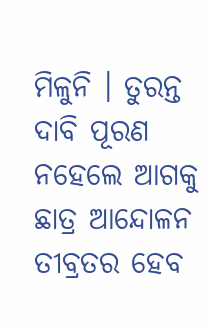ମିଳୁନି । ତୁରନ୍ତ ଦାବି ପୂରଣ ନହେଲେ ଆଗକୁ ଛାତ୍ର ଆନ୍ଦୋଳନ ତୀବ୍ରତର ହେବ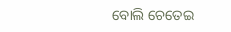ବୋଲି ଚେତେଇ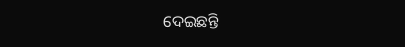ଦେଇଛନ୍ତି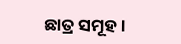ଛାତ୍ର ସମୂହ ।